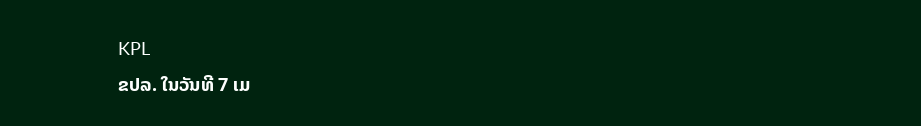KPL
ຂປລ. ໃນວັນທີ 7 ເມ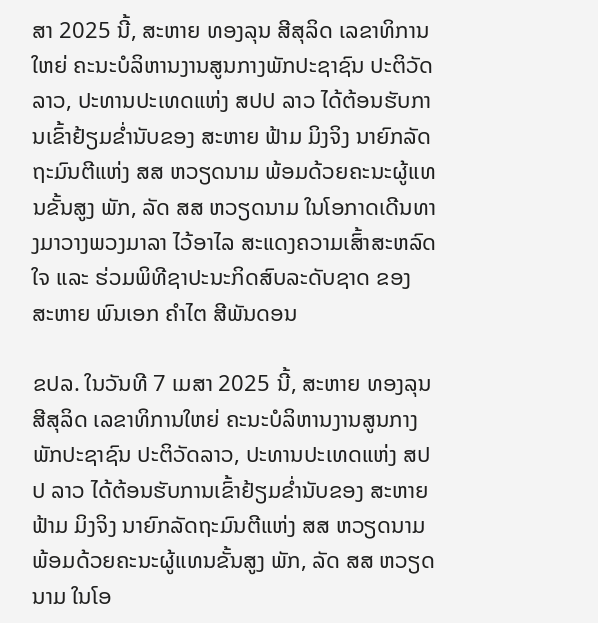ສາ 2025 ນີ້, ສະຫາຍ ທອງລຸນ ສີສຸລິດ ເລຂາທິການໃຫຍ່ ຄະນະບໍລິຫານງານສູນກາງພັກປະຊາຊົນ ປະຕິວັດລາວ, ປະທານປະເທດແຫ່ງ ສປປ ລາວ ໄດ້ຕ້ອນຮັບການເຂົ້າຢ້ຽມຂໍ່ານັບຂອງ ສະຫາຍ ຟ້າມ ມິງຈິງ ນາຍົກລັດຖະມົນຕີແຫ່ງ ສສ ຫວຽດນາມ ພ້ອມດ້ວຍຄະນະຜູ້ແທນຂັ້ນສູງ ພັກ, ລັດ ສສ ຫວຽດນາມ ໃນໂອກາດເດີນທາງມາວາງພວງມາລາ ໄວ້ອາໄລ ສະແດງຄວາມເສົ້າສະຫລົດໃຈ ແລະ ຮ່ວມພິທີຊາປະນະກິດສົບລະດັບຊາດ ຂອງ ສະຫາຍ ພົນເອກ ຄໍາໄຕ ສີພັນດອນ

ຂປລ. ໃນວັນທີ 7 ເມສາ 2025 ນີ້, ສະຫາຍ ທອງລຸນ ສີສຸລິດ ເລຂາທິການໃຫຍ່ ຄະນະບໍລິຫານງານສູນກາງພັກປະຊາຊົນ ປະຕິວັດລາວ, ປະທານປະເທດແຫ່ງ ສປປ ລາວ ໄດ້ຕ້ອນຮັບການເຂົ້າຢ້ຽມຂໍ່ານັບຂອງ ສະຫາຍ ຟ້າມ ມິງຈິງ ນາຍົກລັດຖະມົນຕີແຫ່ງ ສສ ຫວຽດນາມ ພ້ອມດ້ວຍຄະນະຜູ້ແທນຂັ້ນສູງ ພັກ, ລັດ ສສ ຫວຽດນາມ ໃນໂອ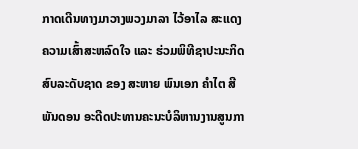ກາດເດີນທາງມາວາງພວງມາລາ ໄວ້ອາໄລ ສະແດງຄວາມເສົ້າສະຫລົດໃຈ ແລະ ຮ່ວມພິທີຊາປະນະກິດສົບລະດັບຊາດ ຂອງ ສະຫາຍ ພົນເອກ ຄໍາໄຕ ສີພັນດອນ ອະດີດປະທານຄະນະບໍລິຫານງານສູນກາ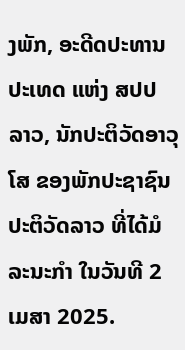ງພັກ, ອະດີດປະທານປະເທດ ແຫ່ງ ສປປ ລາວ, ນັກປະຕິວັດອາວຸໂສ ຂອງພັກປະຊາຊົນ ປະຕິວັດລາວ ທີ່ໄດ້ມໍລະນະກໍາ ໃນວັນທີ 2 ເມສາ 2025.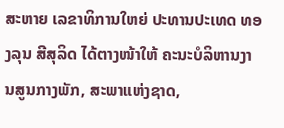ສະຫາຍ ເລຂາທິການໃຫຍ່ ປະທານປະເທດ ທອງລຸນ ສີສຸລິດ ໄດ້ຕາງໜ້າໃຫ້ ຄະນະບໍລິຫານງານສູນກາງພັກ, ສະພາແຫ່ງຊາດ,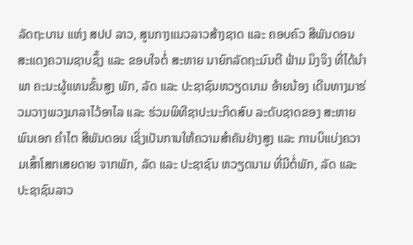ລັດຖະບານ ແຫ່ງ ສປປ ລາວ, ສູນກາງແນວລາວສ້າງຊາດ ແລະ ຄອບຄົວ ສີພັນດອນ ສະແດງຄວາມຊາບຊຶ້ງ ແລະ ຂອບໃຈຕໍ່ ສະຫາຍ ນາຍົກລັດຖະມົນຕີ ຟ້າມ ມິງຈິງ ທີ່ໄດ້ນໍາພາ ຄະນະຜູ້ແທນຂັ້ນສູງ ພັກ, ລັດ ແລະ ປະຊາຊົນຫວຽດນາມ ອ້າຍນ້ອງ ເດີນທາງມາຮ່ວມວາງພວງມາລາໄວ້ອາໄລ ແລະ ຮ່ວມພິທີຊາປະນະກິດສົບ ລະດັບຊາດຂອງ ສະຫາຍ ພົນເອກ ຄໍາໄຕ ສີພັນດອນ ເຊິ່ງເປັນການໃຫ້ຄວາມສຳຄັນຢ່າງສູງ ແລະ ການບິແບ່ງຄວາມເສົ້າໂສກເສຍດາຍ ຈາກພັກ, ລັດ ແລະ ປະຊາຊົນ ຫວຽດນາມ ທີ່ມີຕໍ່ພັກ, ລັດ ແລະ ປະຊາຊົນລາວ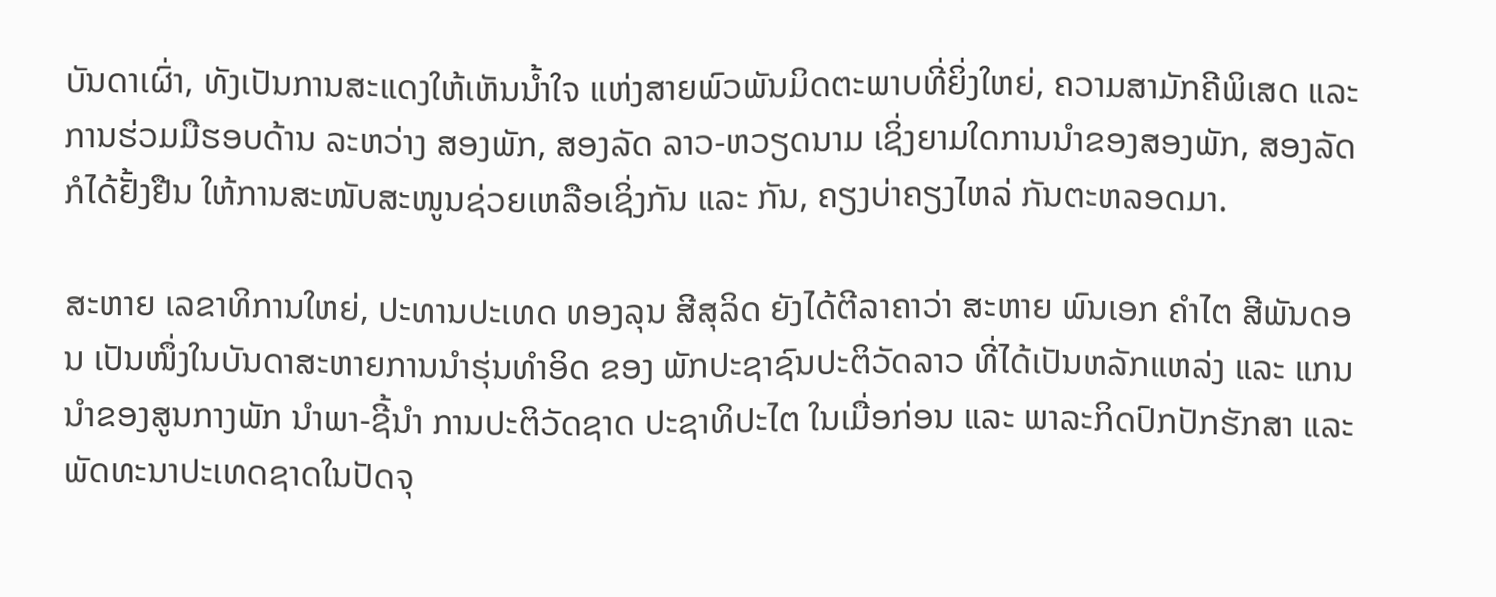ບັນດາເຜົ່າ, ທັງເປັນການສະແດງໃຫ້ເຫັນນໍ້າໃຈ ແຫ່ງສາຍພົວພັນມິດຕະພາບທີ່ຍິ່ງໃຫຍ່, ຄວາມສາມັກຄີພິເສດ ແລະ ການຮ່ວມມືຮອບດ້ານ ລະຫວ່າງ ສອງພັກ, ສອງລັດ ລາວ-ຫວຽດນາມ ເຊິ່ງຍາມໃດການນໍາຂອງສອງພັກ, ສອງລັດ ກໍໄດ້ຢັ້ງຢືນ ໃຫ້ການສະໜັບສະໜູນຊ່ວຍເຫລືອເຊິ່ງກັນ ແລະ ກັນ, ຄຽງບ່າຄຽງໄຫລ່ ກັນຕະຫລອດມາ.

ສະຫາຍ ເລຂາທິການໃຫຍ່, ປະທານປະເທດ ທອງລຸນ ສີສຸລິດ ຍັງໄດ້ຕີລາຄາວ່າ ສະຫາຍ ພົນເອກ ຄໍາໄຕ ສີພັນດອນ ເປັນໜຶ່ງໃນບັນດາສະຫາຍການນໍາຮຸ່ນທໍາອິດ ຂອງ ພັກປະຊາຊົນປະຕິວັດລາວ ທີ່ໄດ້ເປັນຫລັກແຫລ່ງ ແລະ ແກນນໍາຂອງສູນກາງພັກ ນໍາພາ-ຊີ້ນໍາ ການປະຕິວັດຊາດ ປະຊາທິປະໄຕ ໃນເມື່ອກ່ອນ ແລະ ພາລະກິດປົກປັກຮັກສາ ແລະ ພັດທະນາປະເທດຊາດໃນປັດຈຸ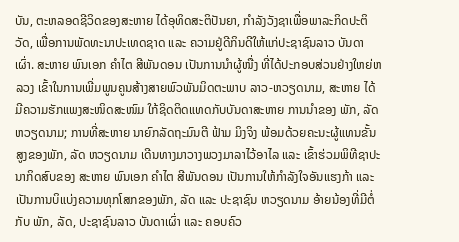ບັນ, ຕະຫລອດຊີວິດຂອງສະຫາຍ ໄດ້ອຸທິດສະຕິປັນຍາ, ກໍາລັງວັງຊາເພື່ອພາລະກິດປະຕິວັດ, ເພື່ອການພັດທະນາປະເທດຊາດ ແລະ ຄວາມຢູ່ດີກິນດີໃຫ້ແກ່ປະຊາຊົນລາວ ບັນດາເຜົ່າ. ສະຫາຍ ພົນເອກ ຄໍາໄຕ ສີພັນດອນ ເປັນການນຳຜູ້ໜື່ງ ທີ່ໄດ້ປະກອບສ່ວນຢ່າງໃຫຍ່ຫລວງ ເຂົ້າໃນການເພີ່ມພູນຄູນສ້າງສາຍພົວພັນມິດຕະພາບ ລາວ-ຫວຽດນາມ, ສະຫາຍ ໄດ້ມີຄວາມຮັກແພງສະໜິດສະໜົມ ໃກ້ຊິດຕິດແທດກັບບັນດາສະຫາຍ ການນໍາຂອງ ພັກ, ລັດ ຫວຽດນາມ; ການທີ່ສະຫາຍ ນາຍົກລັດຖະມົນຕີ ຟ້າມ ມິງຈິງ ພ້ອມດ້ວຍຄະນະຜູ້ແທນຂັ້ນສູງຂອງພັກ, ລັດ ຫວຽດນາມ ເດີນທາງມາວາງພວງມາລາໄວ້ອາໄລ ແລະ ເຂົ້າຮ່ວມພິທີຊາປະນາກິດສົບຂອງ ສະຫາຍ ພົນເອກ ຄຳໄຕ ສີພັນດອນ ເປັນການໃຫ້ກຳລັງໃຈອັນແຮງກ້າ ແລະ ເປັນການບິແບ່ງຄວາມທຸກໂສກຂອງພັກ, ລັດ ແລະ ປະຊາຊົນ ຫວຽດນາມ ອ້າຍນ້ອງທີ່ມີຕໍ່ກັບ ພັກ, ລັດ, ປະຊາຊົນລາວ ບັນດາເຜົ່າ ແລະ ຄອບຄົວ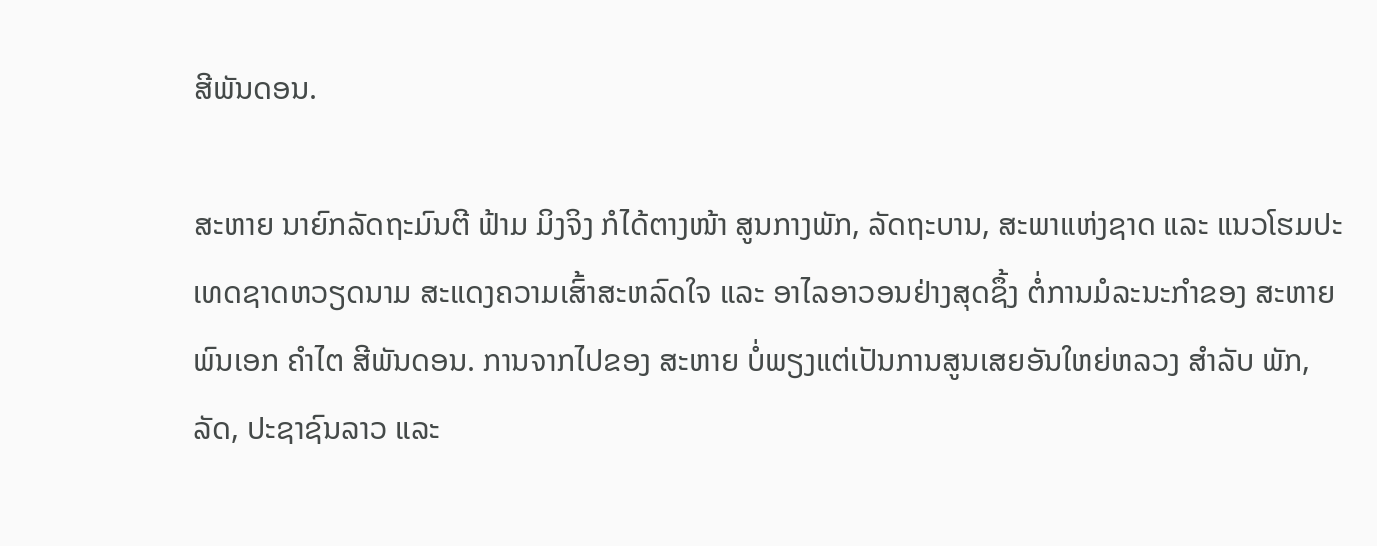ສີພັນດອນ.

ສະຫາຍ ນາຍົກລັດຖະມົນຕີ ຟ້າມ ມິງຈິງ ກໍໄດ້ຕາງໜ້າ ສູນກາງພັກ, ລັດຖະບານ, ສະພາແຫ່ງຊາດ ແລະ ແນວໂຮມປະເທດຊາດຫວຽດນາມ ສະແດງຄວາມເສົ້າສະຫລົດໃຈ ແລະ ອາໄລອາວອນຢ່າງສຸດຊຶ້ງ ຕໍ່ການມໍລະນະກຳຂອງ ສະຫາຍ ພົນເອກ ຄຳໄຕ ສີພັນດອນ. ການຈາກໄປຂອງ ສະຫາຍ ບໍ່ພຽງແຕ່ເປັນການສູນເສຍອັນໃຫຍ່ຫລວງ ສຳລັບ ພັກ, ລັດ, ປະຊາຊົນລາວ ແລະ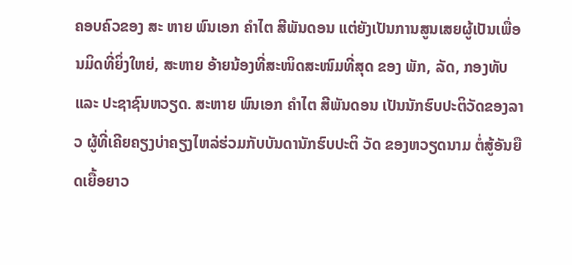ຄອບຄົວຂອງ ສະ ຫາຍ ພົນເອກ ຄໍາໄຕ ສີພັນດອນ ແຕ່ຍັງເປັນການສູນເສຍຜູ້ເປັນເພື່ອນມິດທີ່ຍິ່ງໃຫຍ່, ສະຫາຍ ອ້າຍນ້ອງທີ່ສະໜິດສະໜົມທີ່ສຸດ ຂອງ ພັກ, ລັດ, ກອງທັບ ແລະ ປະຊາຊົນຫວຽດ. ສະຫາຍ ພົນເອກ ຄຳໄຕ ສີພັນດອນ ເປັນນັກຮົບປະຕິວັດຂອງລາວ ຜູ້ທີ່ເຄີຍຄຽງບ່າຄຽງໄຫລ່ຮ່ວມກັບບັນດານັກຮົບປະຕິ ວັດ ຂອງຫວຽດນາມ ຕໍ່ສູ້ອັນຍືດເຍື້ອຍາວ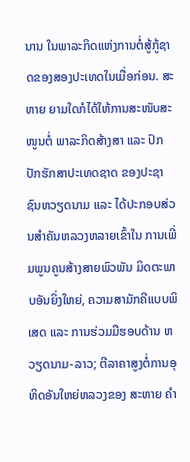ນານ ໃນພາລະກິດແຫ່ງການຕໍ່ສູ້ກູ້ຊາດຂອງສອງປະເທດໃນເມື່ອກ່ອນ. ສະຫາຍ ຍາມໃດກໍໄດ້ໃຫ້ການສະໜັບສະໜູນຕໍ່ ພາລະກິດສ້າງສາ ແລະ ປົກປັກຮັກສາປະເທດຊາດ ຂອງປະຊາຊົນຫວຽດນາມ ແລະ ໄດ້ປະກອບສ່ວນສຳຄັນຫລວງຫລາຍເຂົ້າໃນ ການເພີ່ມພູນຄູນສ້າງສາຍພົວພັນ ມິດຕະພາບອັນຍິ່ງໃຫຍ່, ຄວາມສາມັກຄີແບບພິເສດ ແລະ ການຮ່ວມມືຮອບດ້ານ ຫວຽດນາມ-ລາວ; ຕີລາຄາສູງຕໍ່ການອຸທິດອັນໃຫຍ່ຫລວງຂອງ ສະຫາຍ ຄຳ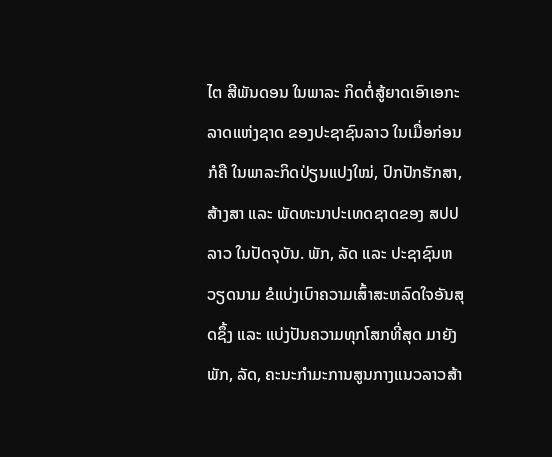ໄຕ ສີພັນດອນ ໃນພາລະ ກິດຕໍ່ສູ້ຍາດເອົາເອກະລາດແຫ່ງຊາດ ຂອງປະຊາຊົນລາວ ໃນເມື່ອກ່ອນ ກໍຄື ໃນພາລະກິດປ່ຽນແປງໃໝ່, ປົກປັກຮັກສາ, ສ້າງສາ ແລະ ພັດທະນາປະເທດຊາດຂອງ ສປປ ລາວ ໃນປັດຈຸບັນ. ພັກ, ລັດ ແລະ ປະຊາຊົນຫວຽດນາມ ຂໍແບ່ງເບົາຄວາມເສົ້າສະຫລົດໃຈອັນສຸດຊຶ້ງ ແລະ ແບ່ງປັນຄວາມທຸກໂສກທີ່ສຸດ ມາຍັງ ພັກ, ລັດ, ຄະນະກຳມະການສູນກາງແນວລາວສ້າ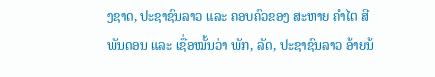ງຊາດ, ປະຊາຊົນລາວ ແລະ ຄອບຄົວຂອງ ສະຫາຍ ຄຳໄຕ ສີພັນດອນ ແລະ ເຊື່ອໝັ້ນວ່າ ພັກ, ລັດ, ປະຊາຊົນລາວ ອ້າຍນ້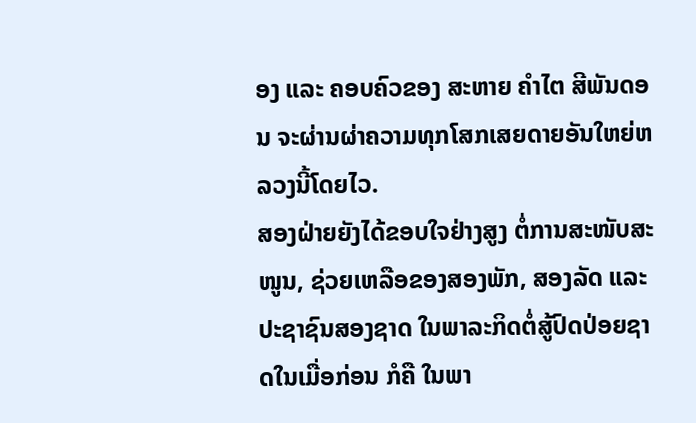ອງ ແລະ ຄອບຄົວຂອງ ສະຫາຍ ຄຳໄຕ ສີພັນດອນ ຈະຜ່ານຜ່າຄວາມທຸກໂສກເສຍດາຍອັນໃຫຍ່ຫລວງນີ້ໂດຍໄວ.
ສອງຝ່າຍຍັງໄດ້ຂອບໃຈຢ່າງສູງ ຕໍ່ການສະໜັບສະໜູນ, ຊ່ວຍເຫລືອຂອງສອງພັກ, ສອງລັດ ແລະ ປະຊາຊົນສອງຊາດ ໃນພາລະກິດຕໍ່ສູ້ປົດປ່ອຍຊາດໃນເມື່ອກ່ອນ ກໍຄື ໃນພາ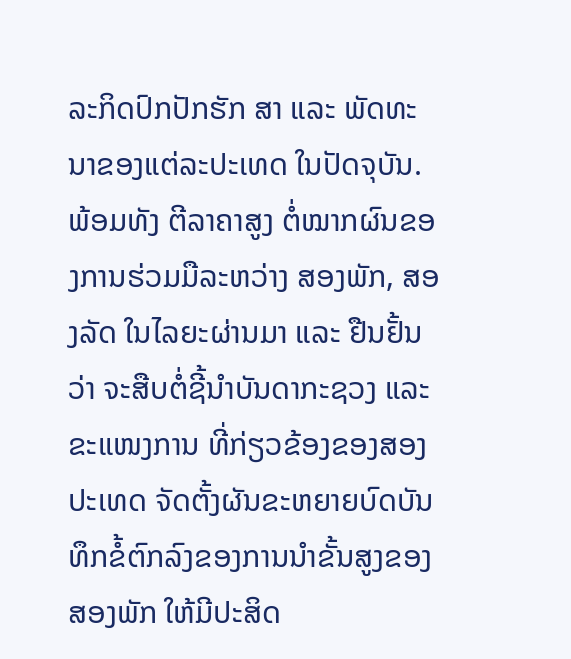ລະກິດປົກປັກຮັກ ສາ ແລະ ພັດທະນາຂອງແຕ່ລະປະເທດ ໃນປັດຈຸບັນ. ພ້ອມທັງ ຕີລາຄາສູງ ຕໍ່ໝາກຜົນຂອງການຮ່ວມມືລະຫວ່າງ ສອງພັກ, ສອງລັດ ໃນໄລຍະຜ່ານມາ ແລະ ຢືນຢັ້ນວ່າ ຈະສືບຕໍ່ຊີ້ນຳບັນດາກະຊວງ ແລະ ຂະແໜງການ ທີ່ກ່ຽວຂ້ອງຂອງສອງປະເທດ ຈັດຕັ້ງຜັນຂະຫຍາຍບົດບັນທຶກຂໍ້ຕົກລົງຂອງການນຳຂັ້ນສູງຂອງສອງພັກ ໃຫ້ມີປະສິດ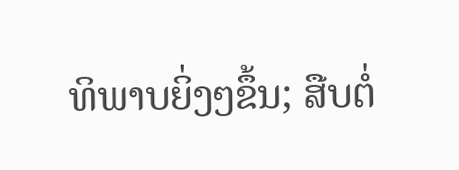ທິພາບຍິ່ງໆຂຶ້ນ; ສືບຕໍ່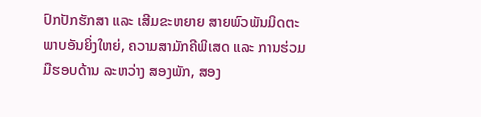ປົກປັກຮັກສາ ແລະ ເສີມຂະຫຍາຍ ສາຍພົວພັນມິດຕະພາບອັນຍິ່ງໃຫຍ່, ຄວາມສາມັກຄີພິເສດ ແລະ ການຮ່ວມມືຮອບດ້ານ ລະຫວ່າງ ສອງພັກ, ສອງ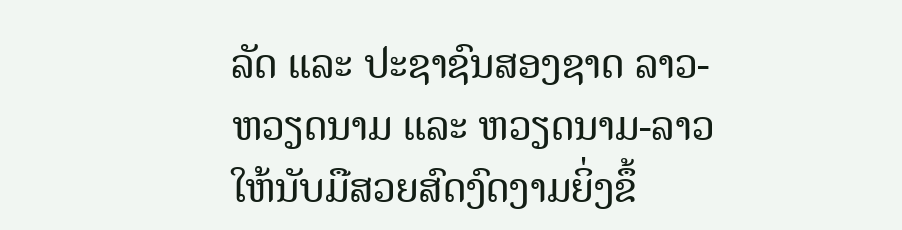ລັດ ແລະ ປະຊາຊົນສອງຊາດ ລາວ-ຫວຽດນາມ ແລະ ຫວຽດນາມ-ລາວ ໃຫ້ນັບມືສວຍສົດງົດງາມຍິ່ງຂຶ້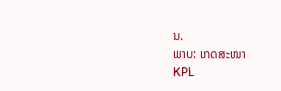ນ.
ພາບ: ເກດສະໜາ
KPL